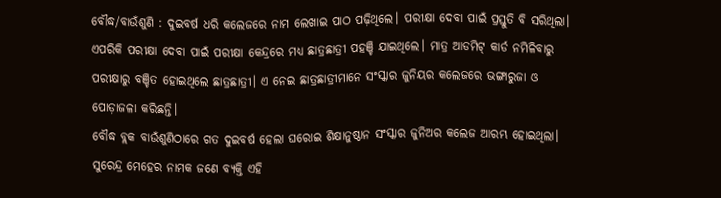ବୌଦ୍ଧ/ବାଉଁଶୁଣି : ଦୁଇବର୍ଷ ଧରି କଲେଜରେ ନାମ ଲେଖାଇ ପାଠ ପଢ଼ିଥିଲେ। ପରୀକ୍ଷା ଦେବା ପାଇଁ ପ୍ରସ୍ତୁତି ବି ସରିଥିଲା। ଏପରିକି ପରୀକ୍ଷା ଦେବା ପାଇଁ ପରୀକ୍ଷା କେନ୍ଦ୍ରରେ ମଧ୍ୟ ଛାତ୍ରଛାତ୍ରୀ ପହଞ୍ଚି ଯାଇଥିଲେ। ମାତ୍ର ଆଡମିଟ୍ କାର୍ଡ ନମିଳିବାରୁ ପରୀକ୍ଷାରୁ ବଞ୍ଚିତ ହୋଇଥିଲେ ଛାତ୍ରଛାତ୍ରୀ। ଏ ନେଇ ଛାତ୍ରଛାତ୍ରୀମାନେ ସଂସ୍କାର ଜୁନିୟର କଲେଜରେ ଭଙ୍ଗାରୁଜା ଓ ପୋଡ଼ାଜଳା କରିଛନ୍ତି।
ବୌଦ୍ଧ ବ୍ଲକ ବାଉଁଶୁଣିଠାରେ ଗତ ଦୁଇବର୍ଷ ହେଲା ଘରୋଇ ଶିକ୍ଷାନୁଷ୍ଠାନ ସଂସ୍କାର ଜୁନିଅର କଲେଜ ଆରମ୍ଭ ହୋଇଥିଲା। ସୁରେନ୍ଦ୍ର ମେହେର ନାମକ ଜଣେ ବ୍ୟକ୍ତି ଏହି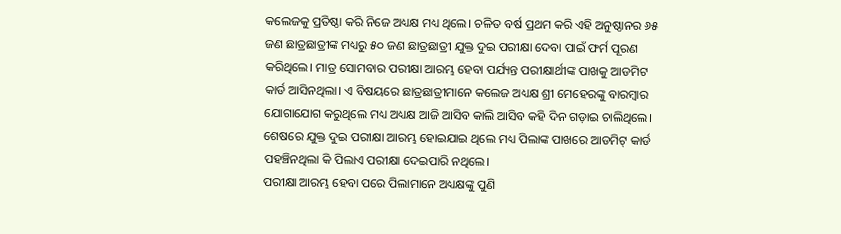କଲେଜକୁ ପ୍ରତିଷ୍ଠା କରି ନିଜେ ଅଧ୍ୟକ୍ଷ ମଧ୍ୟ ଥିଲେ। ଚଳିତ ବର୍ଷ ପ୍ରଥମ କରି ଏହି ଅନୁଷ୍ଠାନର ୬୫ ଜଣ ଛାତ୍ରଛାତ୍ରୀଙ୍କ ମଧ୍ୟରୁ ୫୦ ଜଣ ଛାତ୍ରଛାତ୍ରୀ ଯୁକ୍ତ ଦୁଇ ପରୀକ୍ଷା ଦେବା ପାଇଁ ଫର୍ମ ପୂରଣ କରିଥିଲେ। ମାତ୍ର ସୋମବାର ପରୀକ୍ଷା ଆରମ୍ଭ ହେବା ପର୍ଯ୍ୟନ୍ତ ପରୀକ୍ଷାର୍ଥୀଙ୍କ ପାଖକୁ ଆଡମିଟ କାର୍ଡ ଆସିନଥିଲା। ଏ ବିଷୟରେ ଛାତ୍ରଛାତ୍ରୀମାନେ କଲେଜ ଅଧ୍ୟକ୍ଷ ଶ୍ରୀ ମେହେରଙ୍କୁ ବାରମ୍ବାର ଯୋଗାଯୋଗ କରୁଥିଲେ ମଧ୍ୟ ଅଧ୍ୟକ୍ଷ ଆଜି ଆସିବ କାଲି ଆସିବ କହି ଦିନ ଗଡ଼ାଇ ଚାଲିଥିଲେ। ଶେଷରେ ଯୁକ୍ତ ଦୁଇ ପରୀକ୍ଷା ଆରମ୍ଭ ହୋଇଯାଇ ଥିଲେ ମଧ୍ୟ ପିଲାଙ୍କ ପାଖରେ ଆଡମିଟ୍ କାର୍ଡ ପହଞ୍ଚିନଥିଲା କି ପିଲାଏ ପରୀକ୍ଷା ଦେଇପାରି ନଥିଲେ।
ପରୀକ୍ଷା ଆରମ୍ଭ ହେବା ପରେ ପିଲାମାନେ ଅଧ୍ୟକ୍ଷଙ୍କୁ ପୁଣି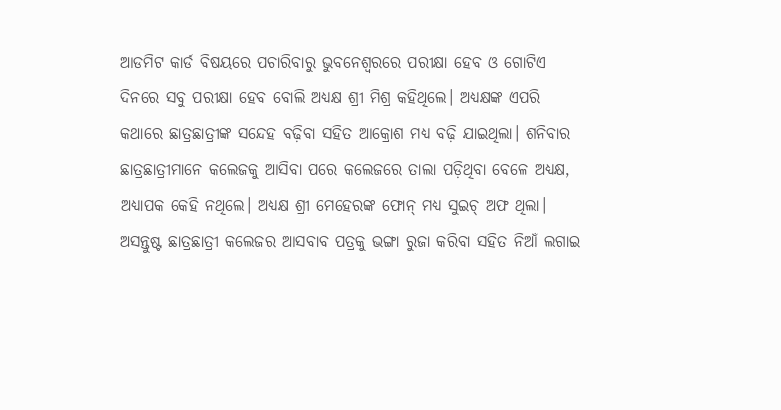ଆଡମିଟ କାର୍ଡ ବିଷୟରେ ପଚାରିବାରୁ ଭୁବନେଶ୍ୱରରେ ପରୀକ୍ଷା ହେବ ଓ ଗୋଟିଏ ଦିନରେ ସବୁ ପରୀକ୍ଷା ହେବ ବୋଲି ଅଧ୍ୟକ୍ଷ ଶ୍ରୀ ମିଶ୍ର କହିଥିଲେ। ଅଧ୍ୟକ୍ଷଙ୍କ ଏପରି କଥାରେ ଛାତ୍ରଛାତ୍ରୀଙ୍କ ସନ୍ଦେହ ବଢ଼ିବା ସହିତ ଆକ୍ରୋଶ ମଧ୍ୟ ବଢ଼ି ଯାଇଥିଲା। ଶନିବାର ଛାତ୍ରଛାତ୍ରୀମାନେ କଲେଜକୁ ଆସିବା ପରେ କଲେଜରେ ତାଲା ପଡ଼ିଥିବା ବେଳେ ଅଧ୍ୟକ୍ଷ, ଅଧ୍ୟାପକ କେହି ନଥିଲେ। ଅଧ୍ୟକ୍ଷ ଶ୍ରୀ ମେହେରଙ୍କ ଫୋନ୍ ମଧ୍ୟ ସୁଇଚ୍ ଅଫ ଥିଲା। ଅସନ୍ତୁଷ୍ଟ ଛାତ୍ରଛାତ୍ରୀ କଲେଜର ଆସବାବ ପତ୍ରକୁ ଭଙ୍ଗା ରୁଜା କରିବା ସହିତ ନିଆଁ ଲଗାଇ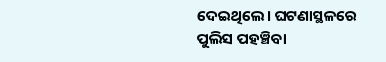ଦେଇଥିଲେ। ଘଟଣାସ୍ଥଳରେ ପୁଲିସ ପହଞ୍ଚିବା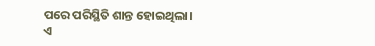ପରେ ପରିସ୍ଥିତି ଶାନ୍ତ ହୋଇଥିଲା।
ଏ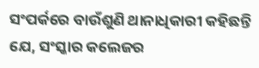ସଂପର୍କରେ ବାଉଁଶୁଣି ଥାନାଧିକାରୀ କହିଛନ୍ତି ଯେ, ସଂସ୍କାର କଲେଜର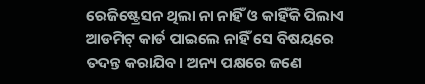ରେଜିଷ୍ଟ୍ରେସନ ଥିଲା ନା ନାହିଁ ଓ କାହିଁକି ପିଲାଏ ଆଡମିଟ୍ କାର୍ଡ ପାଇଲେ ନାହିଁ ସେ ବିଷୟରେ ତଦନ୍ତ କରାଯିବ। ଅନ୍ୟ ପକ୍ଷରେ ଜଣେ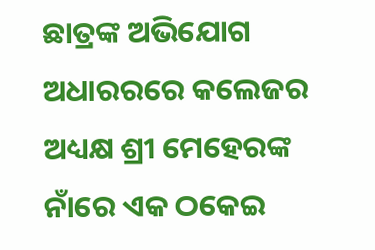ଛାତ୍ରଙ୍କ ଅଭିଯୋଗ ଅଧାରରରେ କଲେଜର ଅଧ୍ୟକ୍ଷ ଶ୍ରୀ ମେହେରଙ୍କ ନାଁରେ ଏକ ଠକେଇ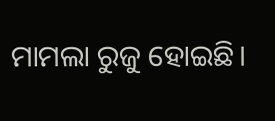ମାମଲା ରୁଜୁ ହୋଇଛି।